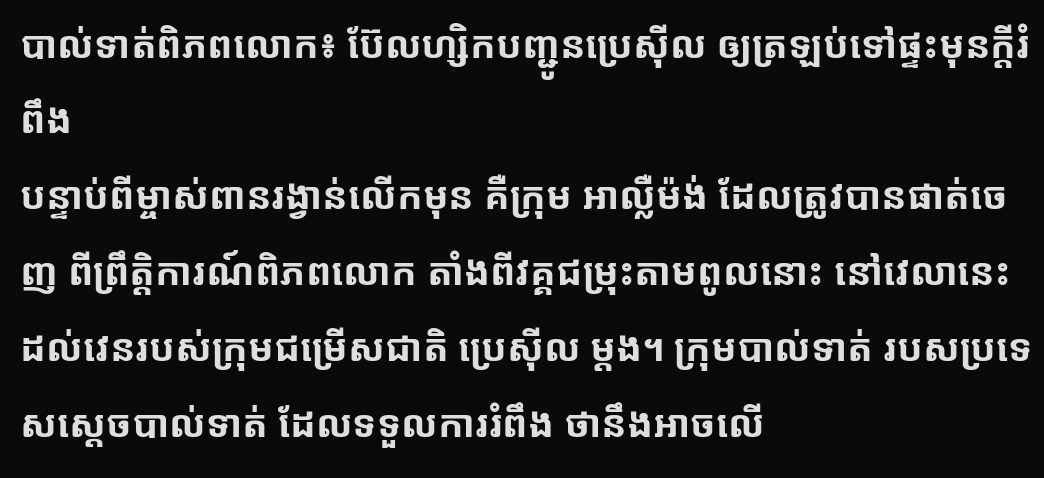បាល់ទាត់ពិភពលោក៖ ប៊ែលហ្សិកបញ្ជូនប្រេស៊ីល ឲ្យត្រឡប់ទៅផ្ទះមុនក្ដីរំពឹង
បន្ទាប់ពីម្ចាស់ពានរង្វាន់លើកមុន គឺក្រុម អាល្លឺម៉ង់ ដែលត្រូវបានផាត់ចេញ ពីព្រឹត្តិការណ៍ពិភពលោក តាំងពីវគ្គជម្រុះតាមពូលនោះ នៅវេលានេះ ដល់វេនរបស់ក្រុមជម្រើសជាតិ ប្រេស៊ីល ម្ដង។ ក្រុមបាល់ទាត់ របសប្រទេសស្ដេចបាល់ទាត់ ដែលទទួលការរំពឹង ថានឹងអាចលើ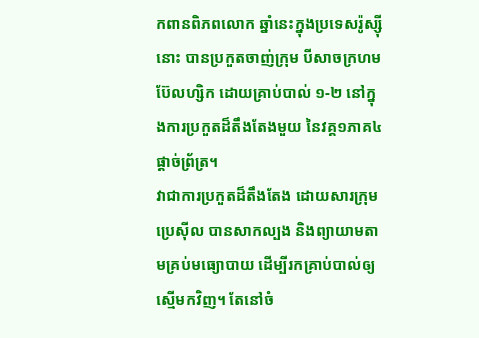កពានពិភពលោក ឆ្នាំនេះក្នុងប្រទេសរ៉ូស្ស៊ីនោះ បានប្រកួតចាញ់ក្រុម បីសាចក្រហម ប៊ែលហ្សិក ដោយគ្រាប់បាល់ ១-២ នៅក្នុងការប្រកួតដ៏តឹងតែងមួយ នៃវគ្គ១ភាគ៤ផ្ដាច់ព្រ័ត្រ។
វាជាការប្រកួតដ៏តឹងតែង ដោយសារក្រុម ប្រេស៊ីល បានសាកល្បង និងព្យាយាមតាមគ្រប់មធ្យោបាយ ដើម្បីរកគ្រាប់បាល់ឲ្យស្មើមកវិញ។ តែនៅចំ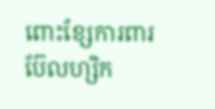ពោះខ្សែការពារ ប៊ែលហ្សិក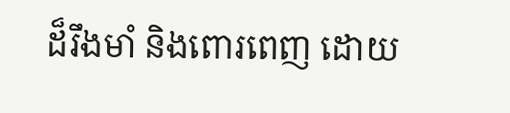ដ៏រឹងមាំ និងពោរពេញ ដោយ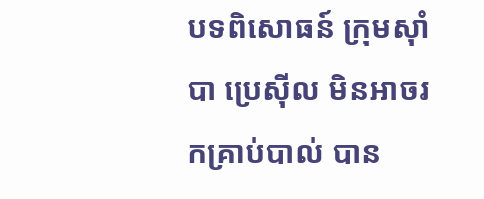បទពិសោធន៍ ក្រុមស៊ាំបា ប្រេស៊ីល មិនអាចរកគ្រាប់បាល់ បាន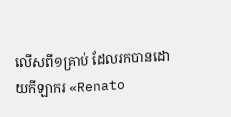លើសពី១គ្រាប់ ដែលរកបានដោយកីឡាករ «Renato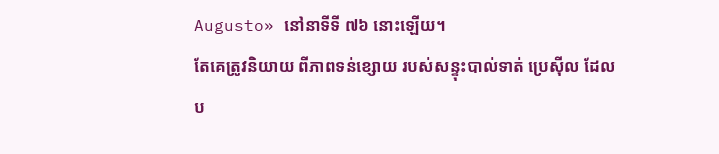Augusto» នៅនាទីទី ៧៦ នោះឡើយ។
តែគេត្រូវនិយាយ ពីភាពទន់ខ្សោយ របស់សន្ទុះបាល់ទាត់ ប្រេស៊ីល ដែលប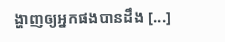ង្ហាញឲ្យអ្នកផងបានដឹង [...]